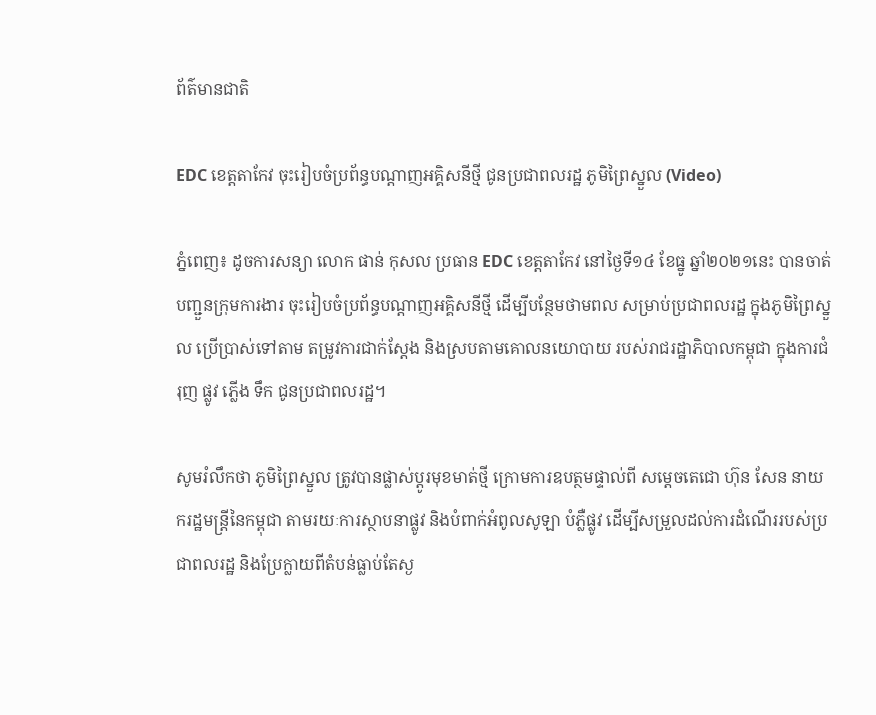ព័ត៌មានជាតិ

EDC ខេត្តតាកែវ ចុះរៀបចំប្រព័ន្ធបណ្ដាញអគ្គិសនីថ្មី ជូនប្រជាពលរដ្ឋ ភូមិព្រៃស្នួល (Video)

ភ្នំពេញ៖ ដូចការសន្យា លោក ផាន់ កុសល ប្រធាន EDC ខេត្តតាកែវ នៅថ្ងៃទី១៤ ខែធ្នូ ឆ្នាំ២០២១នេះ បានចាត់បញ្ជួនក្រុមការងារ ចុះរៀបចំប្រព័ន្ធបណ្ដាញអគ្គិសនីថ្មី ដើម្បីបន្ថែមថាមពល សម្រាប់ប្រជាពលរដ្ឋ ក្នុងភូមិព្រៃស្នួល ប្រើប្រាស់ទៅតាម តម្រូវការជាក់ស្ដែង និងស្របតាមគោលនយោបាយ របស់រាជរដ្ឋាភិបាលកម្ពុជា ក្នុងការជំរុញ ផ្លូវ ភ្លើង ទឹក ជូនប្រជាពលរដ្ឋ។

សូមរំលឹកថា ភូមិព្រៃស្នួល ត្រូវបានផ្លាស់ប្ដូរមុខមាត់ថ្មី ក្រោមការឧបត្ថមផ្ទាល់ពី សម្ដេចតេជោ ហ៊ុន សែន នាយករដ្ឋមន្រ្តីនៃកម្ពុជា តាមរយៈការស្ថាបនាផ្លូវ និងបំពាក់អំពូលសូឡា បំភ្លឺផ្លូវ ដើម្បីសម្រួលដល់ការដំណើររបស់ប្រជាពលរដ្ឋ និងប្រែក្លាយពីតំបន់ធ្លាប់តែស្ង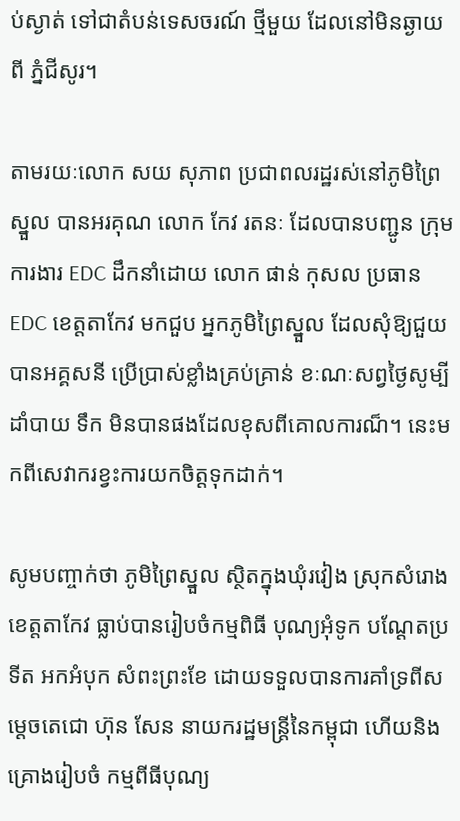ប់ស្ងាត់ ទៅជាតំបន់ទេសចរណ៍ ថ្មីមួយ ដែលនៅមិនឆ្ងាយពី ភ្នំជីសូរ។

តាមរយៈលោក សយ សុភាព ប្រជាពលរដ្ឋរស់នៅភូមិព្រៃស្នួល បានអរគុណ លោក កែវ រតនៈ ដែលបានបញ្ជូន ក្រុមការងារ EDC ដឹកនាំដោយ លោក ផាន់ កុសល ប្រធាន EDC ខេត្តតាកែវ មកជួប អ្នកភូមិព្រៃស្នួល ដែលសុំឱ្យជួយបានអគ្គសនី ប្រើប្រាស់ខ្លាំងគ្រប់គ្រាន់ ខៈណៈសព្វថ្ងៃសូម្បីដាំបាយ ទឹក មិនបានផងដែលខុសពីគោលការណ៏។ នេះមកពីសេវាករខ្វះការយកចិត្តទុកដាក់។

សូមបញ្ចាក់ថា ភូមិព្រៃស្នួល ស្ថិតក្នុងឃុំរវៀង ស្រុកសំរោង ខេត្តតាកែវ ធ្លាប់បានរៀបចំកម្មពិធី បុណ្យអុំទូក បណ្ដែតប្រទីត អកអំបុក សំពះព្រះខែ ដោយទទួលបានការគាំទ្រពីសម្ដេចតេជោ ហ៊ុន សែន នាយករដ្ឋមន្រ្តីនៃកម្ពុជា ហើយនិងគ្រោងរៀបចំ កម្មពីធីបុណ្យ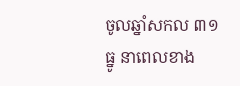ចូលឆ្នាំសកល ៣១ ធ្នូ នាពេលខាង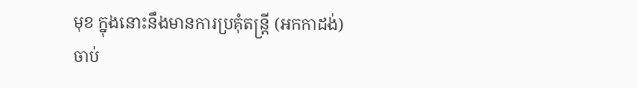មុខ ក្នុងនោះនឹងមានការប្រគុំតន្រ្តី (អកកាដង់) ចាប់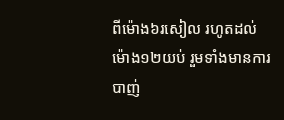ពីម៉ោង៦រសៀល រហូតដល់ម៉ោង១២យប់ រួមទាំងមានការបាញ់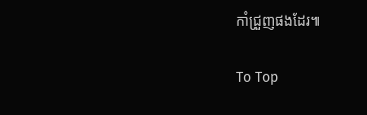កាំជ្រួញផងដែរ៕

To Top